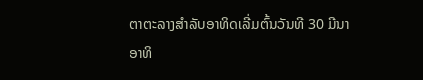ຕາຕະລາງສຳລັບອາທິດເລີ່ມຕົ້ນວັນທີ 30 ມີນາ
ອາທິ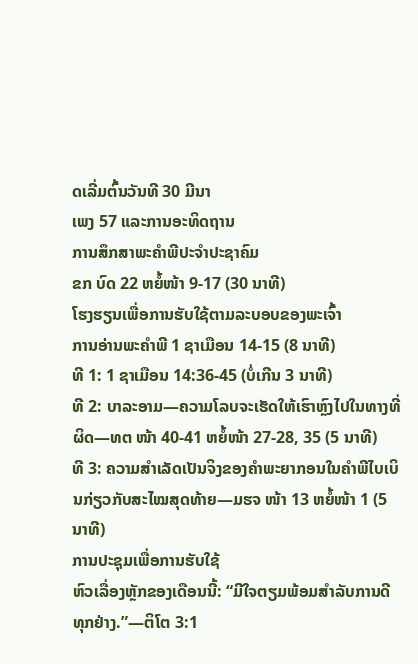ດເລີ່ມຕົ້ນວັນທີ 30 ມີນາ
ເພງ 57 ແລະການອະທິດຖານ
ການສຶກສາພະຄຳພີປະຈຳປະຊາຄົມ
ຂກ ບົດ 22 ຫຍໍ້ໜ້າ 9-17 (30 ນາທີ)
ໂຮງຮຽນເພື່ອການຮັບໃຊ້ຕາມລະບອບຂອງພະເຈົ້າ
ການອ່ານພະຄຳພີ 1 ຊາເມືອນ 14-15 (8 ນາທີ)
ທີ 1: 1 ຊາເມືອນ 14:36-45 (ບໍ່ເກີນ 3 ນາທີ)
ທີ 2: ບາລະອາມ—ຄວາມໂລບຈະເຮັດໃຫ້ເຮົາຫຼົງໄປໃນທາງທີ່ຜິດ—ທຕ ໜ້າ 40-41 ຫຍໍ້ໜ້າ 27-28, 35 (5 ນາທີ)
ທີ 3: ຄວາມສຳເລັດເປັນຈິງຂອງຄຳພະຍາກອນໃນຄຳພີໄບເບິນກ່ຽວກັບສະໄໝສຸດທ້າຍ—ມຮຈ ໜ້າ 13 ຫຍໍ້ໜ້າ 1 (5 ນາທີ)
ການປະຊຸມເພື່ອການຮັບໃຊ້
ຫົວເລື່ອງຫຼັກຂອງເດືອນນີ້: “ມີໃຈຕຽມພ້ອມສຳລັບການດີທຸກຢ່າງ.”—ຕິໂຕ 3:1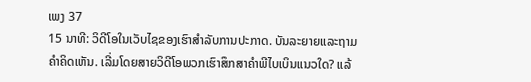ເພງ 37
15 ນາທີ: ວິດີໂອໃນເວັບໄຊຂອງເຮົາສຳລັບການປະກາດ. ບັນລະຍາຍແລະຖາມຄຳຄິດເຫັນ. ເລີ່ມໂດຍສາຍວິດີໂອພວກເຮົາສຶກສາຄຳພີໄບເບິນແນວໃດ? ແລ້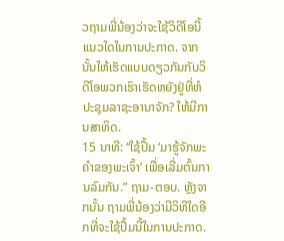ວຖາມພີ່ນ້ອງວ່າຈະໃຊ້ວິດີໂອນີ້ແນວໃດໃນການປະກາດ. ຈາກນັ້ນໃຫ້ເຮັດແບບດຽວກັນກັບວິດີໂອພວກເຮົາເຮັດຫຍັງຢູ່ທີ່ຫໍປະຊຸມລາຊະອານາຈັກ? ໃຫ້ມີການສາທິດ.
15 ນາທີ: “ໃຊ້ປຶ້ມ ‘ມາຮູ້ຈັກພະຄຳຂອງພະເຈົ້າ’ ເພື່ອເລີ່ມຕົ້ນການລົມກັນ.” ຖາມ-ຕອບ. ຫຼັງຈາກນັ້ນ ຖາມພີ່ນ້ອງວ່າມີວິທີໃດອີກທີ່ຈະໃຊ້ປຶ້ມນີ້ໃນການປະກາດ.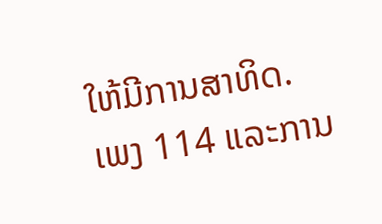ໃຫ້ມີການສາທິດ.
ເພງ 114 ແລະການ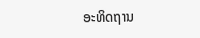ອະທິດຖານ